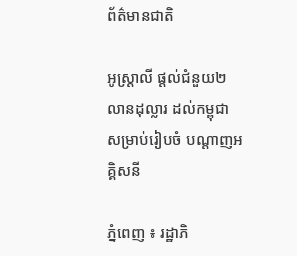ព័ត៌មានជាតិ

អូស្ដ្រាលី ផ្ដល់ជំនួយ២លានដុល្លារ ដល់កម្ពុជា សម្រាប់រៀបចំ បណ្តាញអគ្គិសនី

ភ្នំពេញ ៖ រដ្ឋាភិ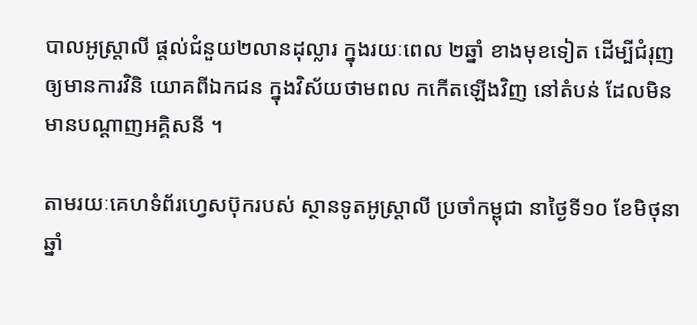បាលអូស្ដ្រាលី ផ្តល់ជំនួយ២លានដុល្លារ ក្នុងរយៈពេល ២ឆ្នាំ ខាងមុខទៀត ដើម្បីជំរុញឲ្យមានការវិនិ យោគពីឯកជន ក្នុងវិស័យថាមពល កកើតឡើងវិញ នៅតំបន់ ដែលមិនមានបណ្តាញអគ្គិសនី ។

តាមរយៈគេហទំព័រហ្វេសប៊ុករបស់ ស្ថានទូតអូស្ដ្រាលី ប្រចាំកម្ពុជា នាថ្ងៃទី១០ ខែមិថុនា ឆ្នាំ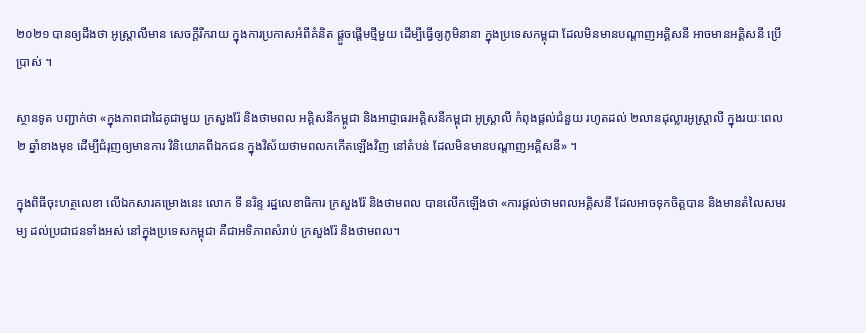២០២១ បានឲ្យដឹងថា អូស្រ្តាលីមាន សេចក្តីរីករាយ ក្នុងការប្រកាសអំពីគំនិត ផ្តួចផ្តើមថ្មីមួយ ដើម្បីធ្វើឲ្យភូមិនានា ក្នុងប្រទេសកម្ពុជា ដែលមិនមានបណ្តាញអគ្គិសនី អាចមានអគ្គិសនី ប្រើប្រាស់ ។

ស្ថានទូត បញ្ជាក់ថា «ក្នុងភាពជាដៃគូជាមួយ ក្រសួងរ៉ែ និងថាមពល អគ្គិសនីកម្ពូជា និងអាជ្ញាធរអគ្គិសនីកម្ពុជា អូស្រ្តាលី កំពុងផ្តល់ជំនួយ រហូតដល់ ២លានដុល្លារអូស្ត្រាលី ក្នុងរយៈពេល ២ ឆ្នាំខាងមុខ ដើម្បីជំរុញឲ្យមានការ វិនិយោគពីឯកជន ក្នុងវិស័យថាមពលកកើតឡើងវិញ នៅតំបន់ ដែលមិនមានបណ្តាញអគ្គិសនី» ។

ក្នុងពិធីចុះហត្ថលេខា លើឯកសារគម្រោងនេះ លោក ទី នរិន្ទ រដ្ឋលេខាធិការ ក្រសួងរ៉ែ និងថាមពល បានលើកឡើងថា «ការផ្តល់ថាមពលអគ្គិសនី ដែលអាចទុកចិត្តបាន និងមានតំលៃសមរម្យ ដល់ប្រជាជនទាំងអស់ នៅក្នុងប្រទេសកម្ពុជា គឺជាអទិភាពសំរាប់ ក្រសួងរ៉ែ និងថាមពល។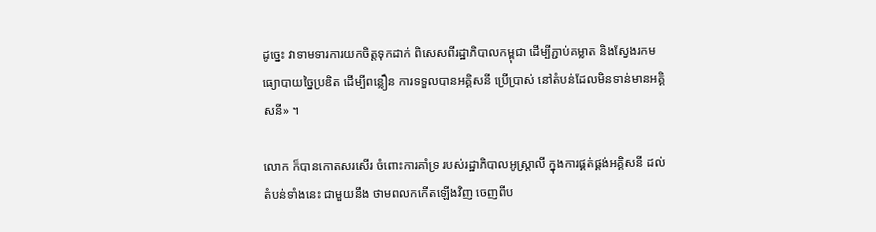ដូច្នេះ វាទាមទារការយកចិត្តទុកដាក់ ពិសេសពីរដ្ឋាភិបាលកម្ពុជា ដើម្បីភ្ជាប់គម្លាត និងស្វែងរកមធ្យោបាយច្នៃប្រឌិត ដើម្បីពន្លឿន ការទទួលបានអគ្គិសនី ប្រើប្រាស់ នៅតំបន់ដែលមិនទាន់មានអគ្គិសនី» ។

លោក ក៏បានកោតសរសើរ ចំពោះការគាំទ្រ របស់រដ្ឋាភិបាលអូស្រ្តាលី ក្នុងការផ្គត់ផ្គង់អគ្គិសនី ដល់តំបន់ទាំងនេះ ជាមួយនឹង ថាមពលកកើតឡើងវិញ ចេញពីប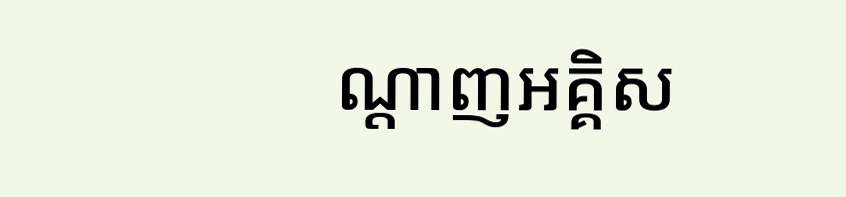ណ្តាញអគ្គិស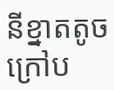នីខ្នាតតូច ក្រៅប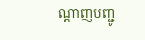ណ្តាញបញ្ជូ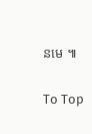នមេ ៕

To Top